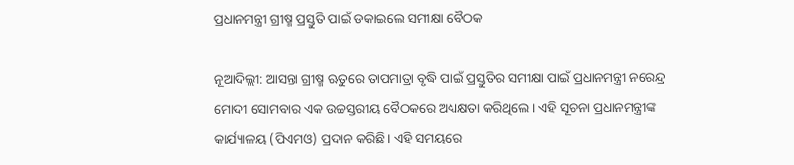ପ୍ରଧାନମନ୍ତ୍ରୀ ଗ୍ରୀଷ୍ମ ପ୍ରସ୍ତୁତି ପାଇଁ ଡକାଇଲେ ସମୀକ୍ଷା ବୈଠକ

ନୂଆଦିଲ୍ଲୀ: ଆସନ୍ତା ଗ୍ରୀଷ୍ମ ଋତୁରେ ତାପମାତ୍ରା ବୃଦ୍ଧି ପାଇଁ ପ୍ରସ୍ତୁତିର ସମୀକ୍ଷା ପାଇଁ ପ୍ରଧାନମନ୍ତ୍ରୀ ନରେନ୍ଦ୍ର ମୋଦୀ ସୋମବାର ଏକ ଉଚ୍ଚସ୍ତରୀୟ ବୈଠକରେ ଅଧ୍ୟକ୍ଷତା କରିଥିଲେ। ଏହି ସୂଚନା ପ୍ରଧାନମନ୍ତ୍ରୀଙ୍କ କାର୍ଯ୍ୟାଳୟ (ପିଏମଓ) ପ୍ରଦାନ କରିଛି। ଏହି ସମୟରେ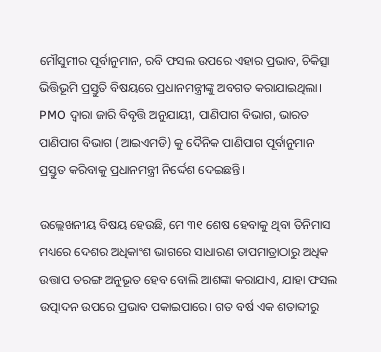ମୌସୁମୀର ପୂର୍ବାନୁମାନ, ରବି ଫସଲ ଉପରେ ଏହାର ପ୍ରଭାବ, ଚିକିତ୍ସା ଭିତ୍ତିଭୂମି ପ୍ରସ୍ତୁତି ବିଷୟରେ ପ୍ରଧାନମନ୍ତ୍ରୀଙ୍କୁ ଅବଗତ କରାଯାଇଥିଲା। PMO ଦ୍ୱାରା ଜାରି ବିବୃତ୍ତି ଅନୁଯାୟୀ, ପାଣିପାଗ ବିଭାଗ, ଭାରତ ପାଣିପାଗ ବିଭାଗ (ଆଇଏମଡି) କୁ ଦୈନିକ ପାଣିପାଗ ପୂର୍ବାନୁମାନ ପ୍ରସ୍ତୁତ କରିବାକୁ ପ୍ରଧାନମନ୍ତ୍ରୀ ନିର୍ଦ୍ଦେଶ ଦେଇଛନ୍ତି।

ଉଲ୍ଲେଖନୀୟ ବିଷୟ ହେଉଛି, ମେ ୩୧ ଶେଷ ହେବାକୁ ଥିବା ତିନିମାସ ମଧ୍ୟରେ ଦେଶର ଅଧିକାଂଶ ଭାଗରେ ସାଧାରଣ ତାପମାତ୍ରାଠାରୁ ଅଧିକ ଉତ୍ତାପ ତରଙ୍ଗ ଅନୁଭୂତ ହେବ ବୋଲି ଆଶଙ୍କା କରାଯାଏ, ଯାହା ଫସଲ ଉତ୍ପାଦନ ଉପରେ ପ୍ରଭାବ ପକାଇପାରେ। ଗତ ବର୍ଷ ଏକ ଶତାବ୍ଦୀରୁ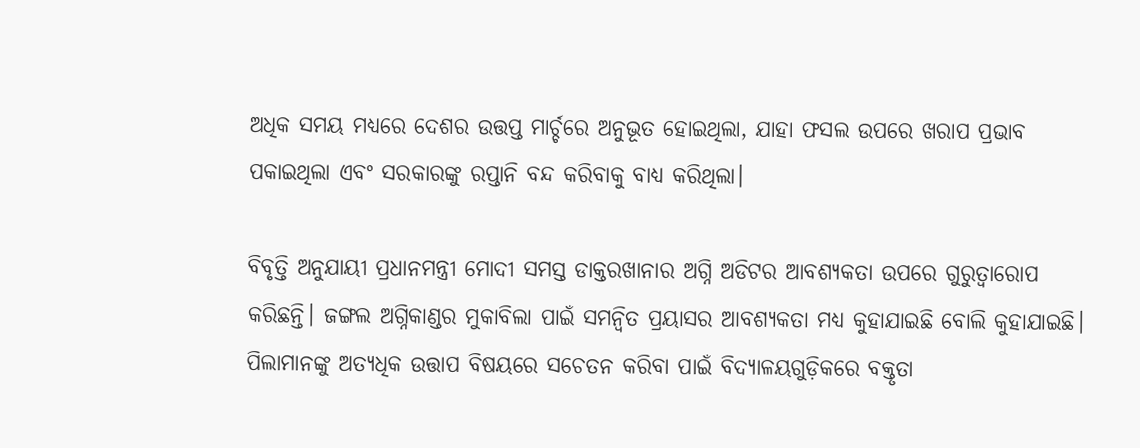ଅଧିକ ସମୟ ମଧ୍ୟରେ ଦେଶର ଉତ୍ତପ୍ତ ମାର୍ଚ୍ଚରେ ଅନୁଭୂତ ହୋଇଥିଲା, ଯାହା ଫସଲ ଉପରେ ଖରାପ ପ୍ରଭାବ ପକାଇଥିଲା ଏବଂ ସରକାରଙ୍କୁ ରପ୍ତାନି ବନ୍ଦ କରିବାକୁ ବାଧ୍ୟ କରିଥିଲା।

ବିବୃତ୍ତି ଅନୁଯାୟୀ ପ୍ରଧାନମନ୍ତ୍ରୀ ମୋଦୀ ସମସ୍ତ ଡାକ୍ତରଖାନାର ଅଗ୍ନି ଅଡିଟର ଆବଶ୍ୟକତା ଉପରେ ଗୁରୁତ୍ୱାରୋପ କରିଛନ୍ତି। ଜଙ୍ଗଲ ଅଗ୍ନିକାଣ୍ଡର ମୁକାବିଲା ପାଇଁ ସମନ୍ୱିତ ପ୍ରୟାସର ଆବଶ୍ୟକତା ମଧ୍ୟ କୁହାଯାଇଛି ବୋଲି କୁହାଯାଇଛି। ପିଲାମାନଙ୍କୁ ଅତ୍ୟଧିକ ଉତ୍ତାପ ବିଷୟରେ ସଚେତନ କରିବା ପାଇଁ ବିଦ୍ୟାଳୟଗୁଡ଼ିକରେ ବକ୍ତୃତା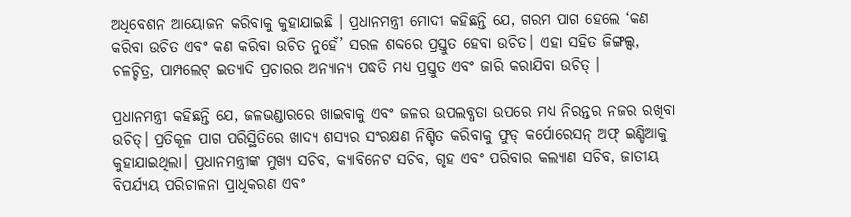ଅଧିବେଶନ ଆୟୋଜନ କରିବାକୁ କୁହାଯାଇଛି । ପ୍ରଧାନମନ୍ତ୍ରୀ ମୋଦୀ କହିଛନ୍ତି ଯେ, ଗରମ ପାଗ ହେଲେ ‘କଣ କରିବା ଉଚିତ ଏବଂ କଣ କରିବା ଉଚିତ ନୁହେଁ’ ସରଳ ଶବ୍ଦରେ ପ୍ରସ୍ତୁତ ହେବା ଉଚିତ। ଏହା ସହିତ ଜିଙ୍ଗଲ୍ସ, ଚଳଚ୍ଚିତ୍ର, ପାମ୍ପଲେଟ୍ ଇତ୍ୟାଦି ପ୍ରଚାରର ଅନ୍ୟାନ୍ୟ ପଦ୍ଧତି ମଧ୍ୟ ପ୍ରସ୍ତୁତ ଏବଂ ଜାରି କରାଯିବା ଉଚିତ୍ ।

ପ୍ରଧାନମନ୍ତ୍ରୀ କହିଛନ୍ତି ଯେ, ଜଳଭଣ୍ଡାରରେ ଖାଇବାକୁ ଏବଂ ଜଳର ଉପଲବ୍ଧତା ଉପରେ ମଧ୍ୟ ନିରନ୍ତର ନଜର ରଖିବା ଉଚିତ୍। ପ୍ରତିକୂଳ ପାଗ ପରିସ୍ଥିତିରେ ଖାଦ୍ୟ ଶସ୍ୟର ସଂରକ୍ଷଣ ନିଶ୍ଚିତ କରିବାକୁ ଫୁଡ୍ କର୍ପୋରେସନ୍ ଅଫ୍ ଇଣ୍ଡିଆକୁ କୁହାଯାଇଥିଲା। ପ୍ରଧାନମନ୍ତ୍ରୀଙ୍କ ମୁଖ୍ୟ ସଚିବ, କ୍ୟାବିନେଟ ସଚିବ, ଗୃହ ଏବଂ ପରିବାର କଲ୍ୟାଣ ସଚିବ, ଜାତୀୟ ବିପର୍ଯ୍ୟୟ ପରିଚାଳନା ପ୍ରାଧିକରଣ ଏବଂ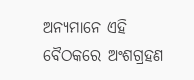ଅନ୍ୟମାନେ ଏହି ବୈଠକରେ ଅଂଶଗ୍ରହଣ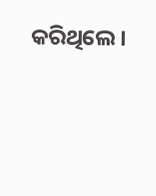କରିଥିଲେ।